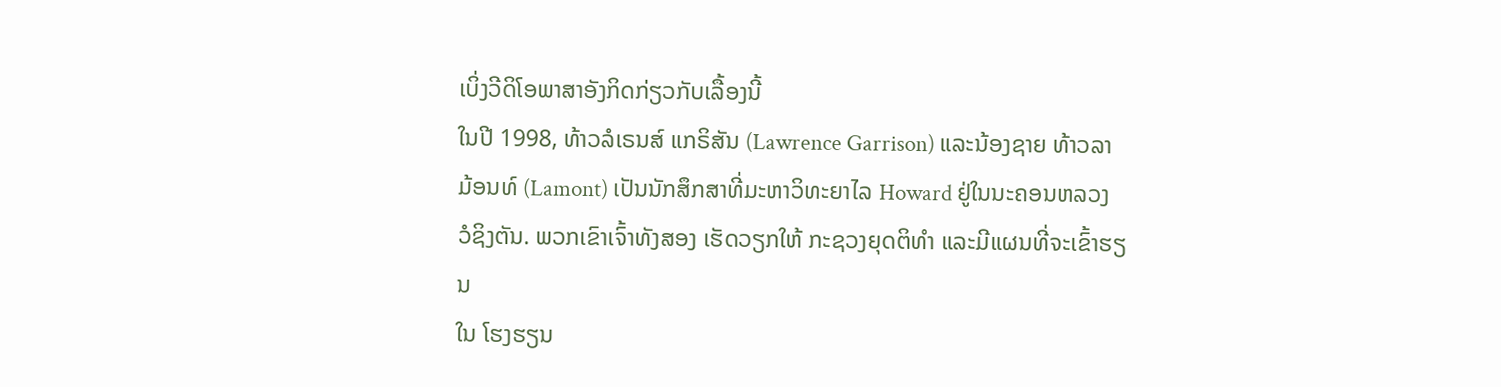ເບິ່ງວີດິໂອພາສາອັງກິດກ່ຽວກັບເລື້ອງນີ້
ໃນປີ 1998, ທ້າວລໍເຣນສ໌ ແກຣິສັນ (Lawrence Garrison) ແລະນ້ອງຊາຍ ທ້າວລາ
ມ້ອນທ໌ (Lamont) ເປັນນັກສຶກສາທີ່ມະຫາວິທະຍາໄລ Howard ຢູ່ໃນນະຄອນຫລວງ
ວໍຊິງຕັນ. ພວກເຂົາເຈົ້າທັງສອງ ເຮັດວຽກໃຫ້ ກະຊວງຍຸດຕິທໍາ ແລະມີແຜນທີ່ຈະເຂົ້າຮຽນ
ໃນ ໂຮງຮຽນ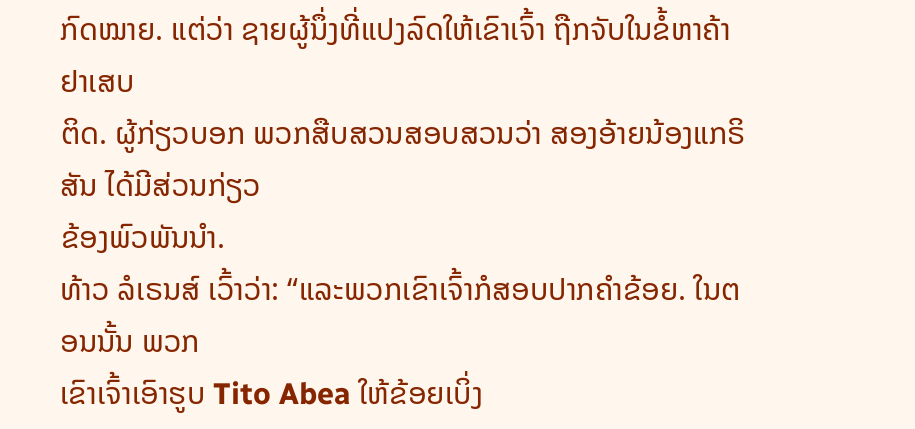ກົດໝາຍ. ແຕ່ວ່າ ຊາຍຜູ້ນຶ່ງທີ່ແປງລົດໃຫ້ເຂົາເຈົ້າ ຖືກຈັບໃນຂໍ້ຫາຄ້າຢາເສບ
ຕິດ. ຜູ້ກ່ຽວບອກ ພວກສືບສວນສອບສວນວ່າ ສອງອ້າຍນ້ອງແກຣິສັນ ໄດ້ມີສ່ວນກ່ຽວ
ຂ້ອງພົວພັນນໍາ.
ທ້າວ ລໍເຣນສ໌ ເວົ້າວ່າ: “ແລະພວກເຂົາເຈົ້າກໍສອບປາກຄໍາຂ້ອຍ. ໃນຕອນນັ້ນ ພວກ
ເຂົາເຈົ້າເອົາຮູບ Tito Abea ໃຫ້ຂ້ອຍເບິ່ງ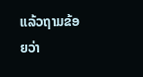ແລ້ວຖາມຂ້ອຍວ່າ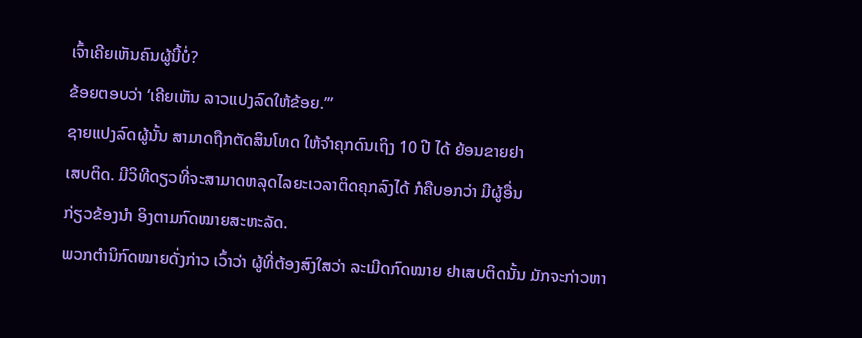ເຈົ້າເຄີຍເຫັນຄົນຜູ້ນີ້ບໍ່?
ຂ້ອຍຕອບວ່າ ‘ເຄີຍເຫັນ ລາວແປງລົດໃຫ້ຂ້ອຍ.’”
ຊາຍແປງລົດຜູ້ນັ້ນ ສາມາດຖືກຕັດສິນໂທດ ໃຫ້ຈໍາຄຸກດົນເຖິງ 10 ປີ ໄດ້ ຍ້ອນຂາຍຢາ
ເສບຕິດ. ມີວິທີດຽວທີ່ຈະສາມາດຫລຸດໄລຍະເວລາຕິດຄຸກລົງໄດ້ ກໍຄືບອກວ່າ ມີຜູ້ອື່ນ
ກ່ຽວຂ້ອງນໍາ ອິງຕາມກົດໝາຍສະຫະລັດ.
ພວກຕໍານິກົດໝາຍດັ່ງກ່າວ ເວົ້າວ່າ ຜູ້ທີ່ຕ້ອງສົງໃສວ່າ ລະເມີດກົດໝາຍ ຢາເສບຕິດນັ້ນ ມັກຈະກ່າວຫາ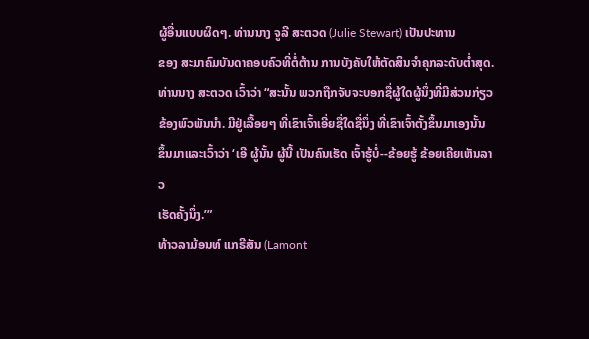ຜູ້ອື່ນແບບຜິດໆ. ທ່ານນາງ ຈູລີ ສະຕວດ (Julie Stewart) ເປັນປະທານ
ຂອງ ສະມາຄົມບັນດາຄອບຄົວທີ່ຕໍ່ຕ້ານ ການບັງຄັບໃຫ້ຕັດສິນຈໍາຄຸກລະດັບຕໍ່າສຸດ.
ທ່ານນາງ ສະຕວດ ເວົ້າວ່າ “ສະນັ້ນ ພວກຖືກຈັບຈະບອກຊື່ຜູ້ໃດຜູ້ນຶ່ງທີ່ມີສ່ວນກ່ຽວ
ຂ້ອງພົວພັນນໍາ. ມີຢູ່ເລື້ອຍໆ ທີ່ເຂົາເຈົ້າເອີ່ຍຊື່ໃດຊື່ນຶ່ງ ທີ່ເຂົາເຈົ້າຕັ້ງຂຶ້ນມາເອງນັ້ນ
ຂຶ້ນມາແລະເວົ້າວ່າ ‘ເອີ ຜູ້ນັ້ນ ຜູ້ນີ້ ເປັນຄົນເຮັດ ເຈົ້າຮູ້ບໍ່--ຂ້ອຍຮູ້ ຂ້ອຍເຄີຍເຫັນລາວ
ເຮັດຄັ້ງນຶ່ງ.’”
ທ້າວລາມ້ອນທ໌ ແກຣີສັນ (Lamont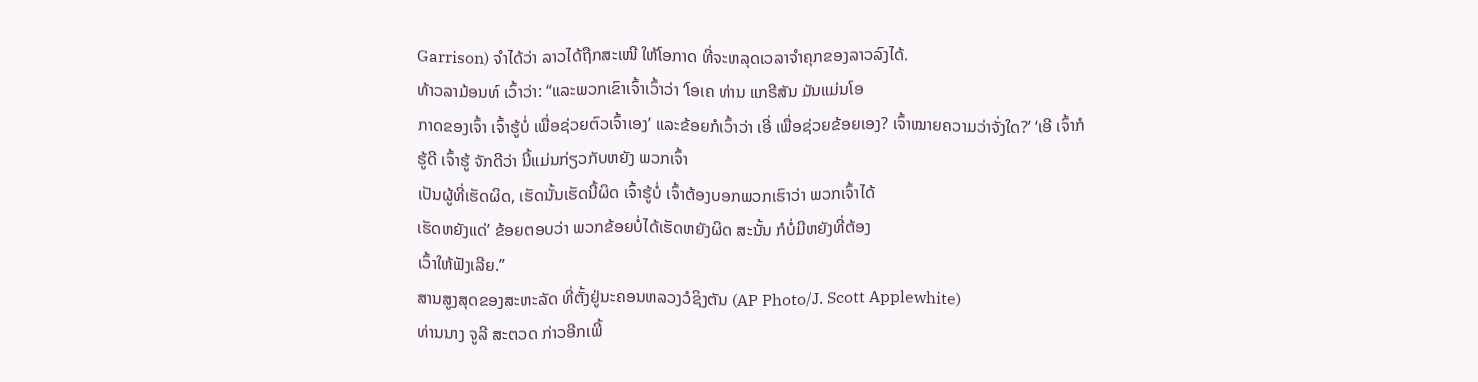Garrison) ຈໍາໄດ້ວ່າ ລາວໄດ້ຖືກສະເໜີ ໃຫ້ໂອກາດ ທີ່ຈະຫລຸດເວລາຈໍາຄຸກຂອງລາວລົງໄດ້.
ທ້າວລາມ້ອນທ໌ ເວົ້າວ່າ: “ແລະພວກເຂົາເຈົ້າເວົ້າວ່າ ‘ໂອເຄ ທ່ານ ແກຣີສັນ ມັນແມ່ນໂອ
ກາດຂອງເຈົ້າ ເຈົ້າຮູ້ບໍ່ ເພື່ອຊ່ວຍຕົວເຈົ້າເອງ’ ແລະຂ້ອຍກໍເວົ້າວ່າ ເອີ່ ເພື່ອຊ່ວຍຂ້ອຍເອງ? ເຈົ້າໝາຍຄວາມວ່າຈັ່ງໃດ?’ ‘ເອີ ເຈົ້າກໍຮູ້ດີ ເຈົ້າຮູ້ ຈັກດີວ່າ ນີ້ແມ່ນກ່ຽວກັບຫຍັງ ພວກເຈົ້າ
ເປັນຜູ້ທີ່ເຮັດຜິດ, ເຮັດນັ້ນເຮັດນີ້ຜິດ ເຈົ້າຮູ້ບໍ່ ເຈົ້າຕ້ອງບອກພວກເຮົາວ່າ ພວກເຈົ້າໄດ້
ເຮັດຫຍັງແດ່’ ຂ້ອຍຕອບວ່າ ພວກຂ້ອຍບໍ່ໄດ້ເຮັດຫຍັງຜິດ ສະນັ້ນ ກໍບໍ່ມີຫຍັງທີ່ຕ້ອງ
ເວົ້າໃຫ້ຟັງເລີຍ.”
ສານສູງສຸດຂອງສະຫະລັດ ທີ່ຕັ້ງຢູ່ນະຄອນຫລວງວໍຊິງຕັນ (AP Photo/J. Scott Applewhite)
ທ່ານນາງ ຈູລີ ສະຕວດ ກ່າວອີກເພີ້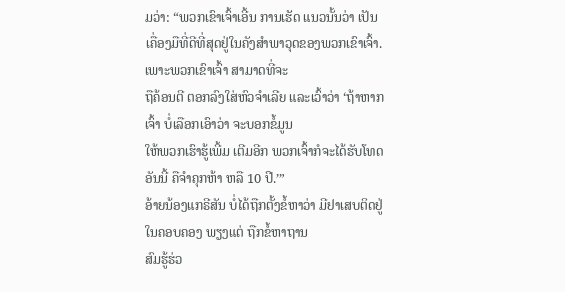ມວ່າ: “ພວກເຂົາເຈົ້າເອີ້ນ ການເຮັດ ແນວນັ້ນວ່າ ເປັນ ເຄື່ອງມືທີ່ດີທີ່ສຸດຢູ່ໃນຄັງສໍາພາວຸດຂອງພວກເຂົາເຈົ້າ. ເພາະພວກເຂົາເຈົ້າ ສາມາດທີ່ຈະ
ຖືຄ້ອນຕີ ຕອກລົງໃສ່ຫົວຈໍາເລີຍ ແລະເວົ້າວ່າ ‘ຖ້າຫາກເຈົ້າ ບໍ່ເລືອກເອົາວ່າ ຈະບອກຂໍ້ມູນ
ໃຫ້ພວກເຮົາຮູ້ເພີ້ມ ເຕີມອີກ ພວກເຈົ້າກໍຈະໄດ້ຮັບໂທດອັນນີ້ ຄືຈໍາຄຸກຫ້າ ຫລື 10 ປີ.’”
ອ້າຍນ້ອງແກຣີສັນ ບໍ່ໄດ້ຖືກຕັ້ງຂໍ້ຫາວ່າ ມີຢາເສບຕິດຢູ່ໃນຄອບຄອງ ພຽງແຕ່ ຖືກຂໍ້ຫາຖານ
ສົມຮູ້ຮ່ວ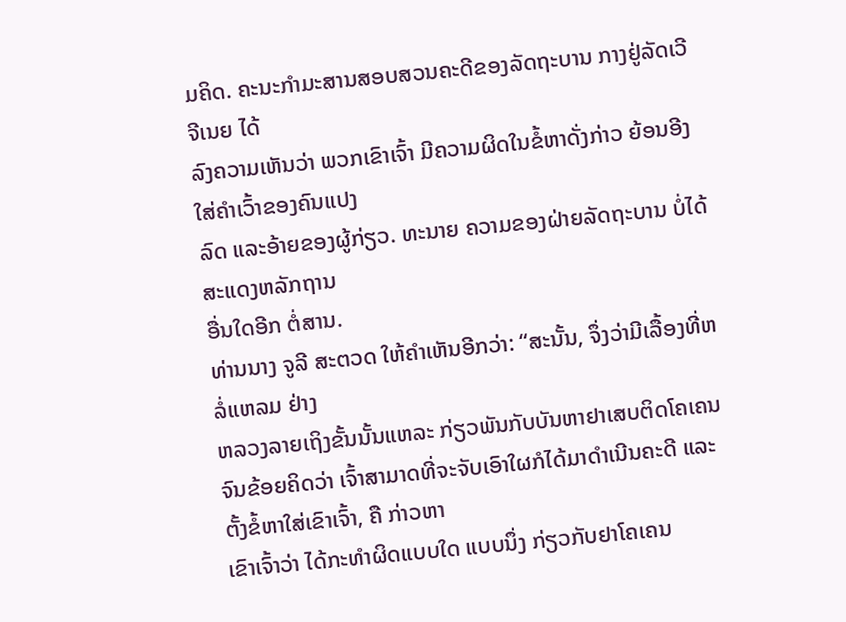ມຄິດ. ຄະນະກໍາມະສານສອບສວນຄະດີຂອງລັດຖະບານ ກາງຢູ່ລັດເວີຈີເນຍ ໄດ້
ລົງຄວາມເຫັນວ່າ ພວກເຂົາເຈົ້າ ມີຄວາມຜິດໃນຂໍ້ຫາດັ່ງກ່າວ ຍ້ອນອີງໃສ່ຄໍາເວົ້າຂອງຄົນແປງ
ລົດ ແລະອ້າຍຂອງຜູ້ກ່ຽວ. ທະນາຍ ຄວາມຂອງຝ່າຍລັດຖະບານ ບໍ່ໄດ້ສະແດງຫລັກຖານ
ອື່ນໃດອີກ ຕໍ່ສານ.
ທ່ານນາງ ຈູລີ ສະຕວດ ໃຫ້ຄໍາເຫັນອີກວ່າ: “ສະນັ້ນ, ຈຶ່ງວ່າມີເລື້ອງທີ່ຫລໍ່ແຫລມ ຢ່າງ
ຫລວງລາຍເຖິງຂັ້ນນັ້ນແຫລະ ກ່ຽວພັນກັບບັນຫາຢາເສບຕິດໂຄເຄນ ຈົນຂ້ອຍຄິດວ່າ ເຈົ້າສາມາດທີ່ຈະຈັບເອົາໃຜກໍໄດ້ມາດໍາເນີນຄະດີ ແລະຕັ້ງຂໍ້ຫາໃສ່ເຂົາເຈົ້າ, ຄື ກ່າວຫາ
ເຂົາເຈົ້າວ່າ ໄດ້ກະທໍາຜິດແບບໃດ ແບບນຶ່ງ ກ່ຽວກັບຢາໂຄເຄນ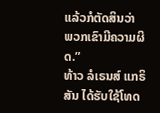ແລ້ວກໍຕັດສິນວ່າ
ພວກເຂົາມີຄວາມຜິດ.”
ທ້າວ ລໍເຣນສ໌ ແກຣິສັນ ໄດ້ຮັບໃຊ້ໂທດ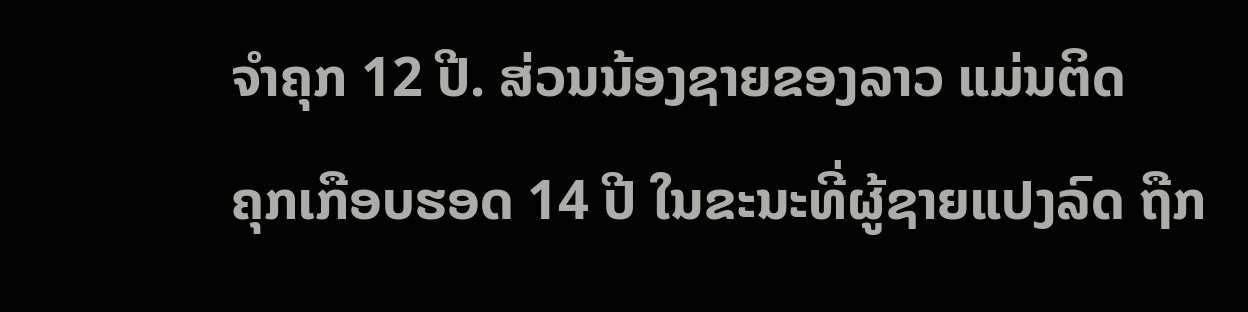ຈໍາຄຸກ 12 ປີ. ສ່ວນນ້ອງຊາຍຂອງລາວ ແມ່ນຕິດ
ຄຸກເກືອບຮອດ 14 ປີ ໃນຂະນະທີ່ຜູ້ຊາຍແປງລົດ ຖືກ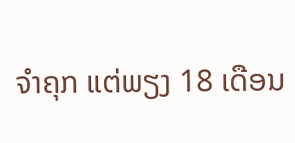ຈໍາຄຸກ ແຕ່ພຽງ 18 ເດືອນ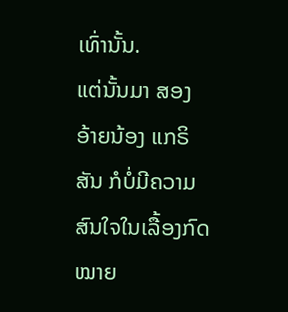ເທົ່ານັ້ນ.
ແຕ່ນັ້ນມາ ສອງອ້າຍນ້ອງ ແກຣິສັນ ກໍບໍ່ມີຄວາມສົນໃຈໃນເລື້ອງກົດໝາຍ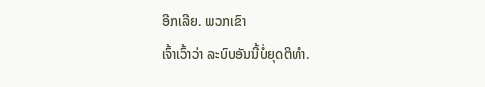ອີກເລີຍ. ພວກເຂົາ
ເຈົ້າເວົ້າວ່າ ລະບົບອັນນີ້ບໍ່ຍຸດຕິທໍາ.